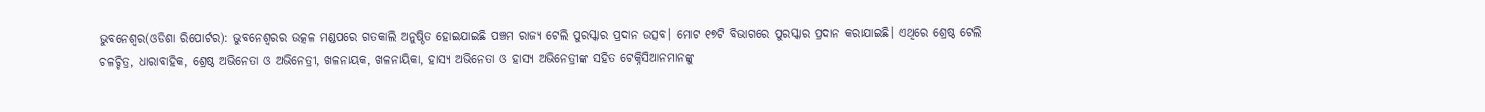ଭୁବନେଶ୍ୱର(ଓଡିଶା ରିପୋର୍ଟର): ଭୁବନେଶ୍ୱରର ଉତ୍କଳ ମଣ୍ଡପରେ ଗତକାଲି ଅନୁଷ୍ଠିତ ହୋଇଯାଇଛି ପଞ୍ଚମ ରାଜ୍ୟ ଟେଲି ପୁରସ୍କାର ପ୍ରଦାନ ଉତ୍ସବ। ମୋଟ ୧୭ଟି ବିଭାଗରେ ପୁରସ୍କାର ପ୍ରଦାନ କରାଯାଇଛି। ଏଥିରେ ଶ୍ରେଷ୍ଠ ଟେଲି ଚଳଚ୍ଚିତ୍ର, ଧାରାବାହିକ, ଶ୍ରେଷ୍ଠ ଅଭିନେତା ଓ ଅଭିନେତ୍ରୀ, ଖଳନାୟକ, ଖଳନାୟିକା, ହାସ୍ୟ ଅଭିନେତା ଓ ହାସ୍ୟ ଅଭିନେତ୍ରୀଙ୍କ ସହିତ ଟେକ୍ନିସିଆନମାନଙ୍କୁ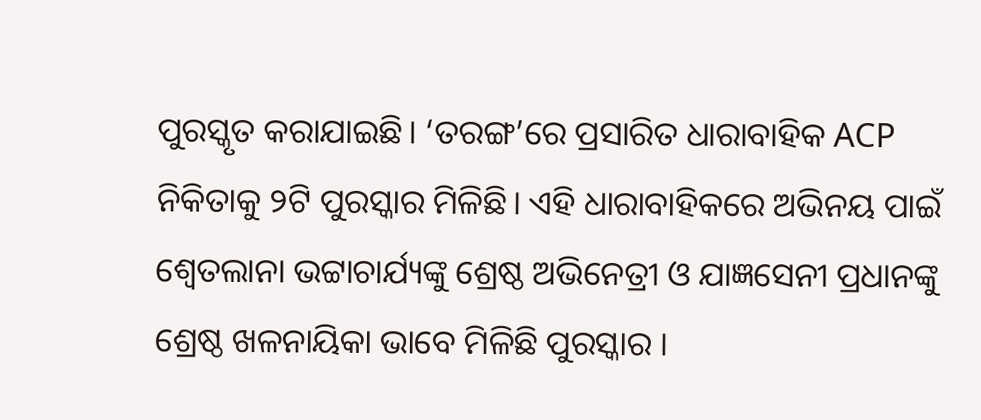ପୁରସ୍କୃତ କରାଯାଇଛି। ‘ତରଙ୍ଗ’ରେ ପ୍ରସାରିତ ଧାରାବାହିକ ACP ନିକିତାକୁ ୨ଟି ପୁରସ୍କାର ମିଳିଛି। ଏହି ଧାରାବାହିକରେ ଅଭିନୟ ପାଇଁ ଶ୍ୱେତଲାନା ଭଟ୍ଟାଚାର୍ଯ୍ୟଙ୍କୁ ଶ୍ରେଷ୍ଠ ଅଭିନେତ୍ରୀ ଓ ଯାଜ୍ଞସେନୀ ପ୍ରଧାନଙ୍କୁ ଶ୍ରେଷ୍ଠ ଖଳନାୟିକା ଭାବେ ମିଳିଛି ପୁରସ୍କାର ।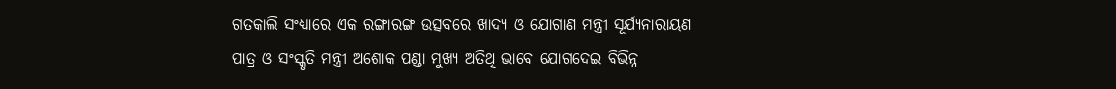ଗତକାଲି ସଂଧ୍ୟାରେ ଏକ ରଙ୍ଗାରଙ୍ଗ ଉତ୍ସବରେ ଖାଦ୍ୟ ଓ ଯୋଗାଣ ମନ୍ତ୍ରୀ ସୂର୍ଯ୍ୟନାରାୟଣ ପାତ୍ର ଓ ସଂସ୍କୃତି ମନ୍ତ୍ରୀ ଅଶୋକ ପଣ୍ଡା ମୁଖ୍ୟ ଅତିଥି ଭାବେ ଯୋଗଦେଇ ବିଭିନ୍ନ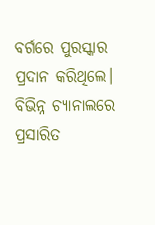ବର୍ଗରେ ପୁରସ୍କାର ପ୍ରଦାନ କରିଥିଲେ। ବିଭିନ୍ନ ଚ୍ୟାନାଲରେ ପ୍ରସାରିତ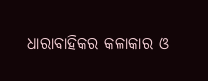ଧାରାବାହିକର କଳାକାର ଓ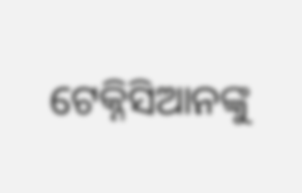ଟେକ୍ନିସିଆନଙ୍କୁ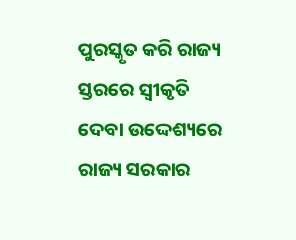ପୁରସ୍କୃତ କରି ରାଜ୍ୟ ସ୍ତରରେ ସ୍ୱୀକୃତି ଦେବା ଉଦ୍ଦେଶ୍ୟରେ ରାଜ୍ୟ ସରକାର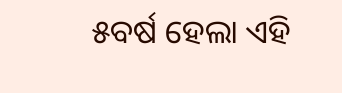୫ବର୍ଷ ହେଲା ଏହି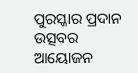ପୁରସ୍କାର ପ୍ରଦାନ ଉତ୍ସବର ଆୟୋଜନ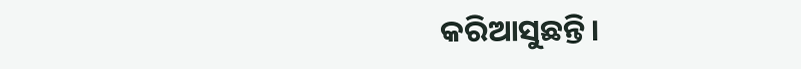କରିଆସୁଛନ୍ତି।